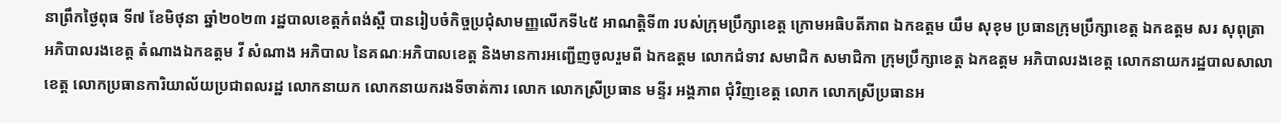នាព្រឹកថ្ងៃពុធ ទី៧ ខែមិថុនា ឆ្នាំ២០២៣ រដ្ឋបាលខេត្តកំពង់ស្ពឺ បានរៀបចំកិច្ចប្រជុំសាមញ្ញលើកទី៤៥ អាណត្តិទី៣ របស់ក្រុមប្រឹក្សាខេត្ត ក្រោមអធិបតីភាព ឯកឧត្តម យឹម សុខុម ប្រធានក្រុមប្រឹក្សាខេត្ត ឯកឧត្តម សរ សុពុត្រា អភិបាលរងខេត្ត តំណាងឯកឧត្តម វី សំណាង អភិបាល នៃគណៈអភិបាលខេត្ត និងមានការអញ្ជើញចូលរួមពី ឯកឧត្តម លោកជំទាវ សមាជិក សមាជិកា ក្រុមប្រឹក្សាខេត្ត ឯកឧត្តម អភិបាលរងខេត្ត លោកនាយករដ្ឋបាលសាលាខេត្ត លោកប្រធានការិយាល័យប្រជាពលរដ្ឋ លោកនាយក លោកនាយករងទីចាត់ការ លោក លោកស្រីប្រធាន មន្ទីរ អង្គភាព ជុំវិញខេត្ត លោក លោកស្រីប្រធានអ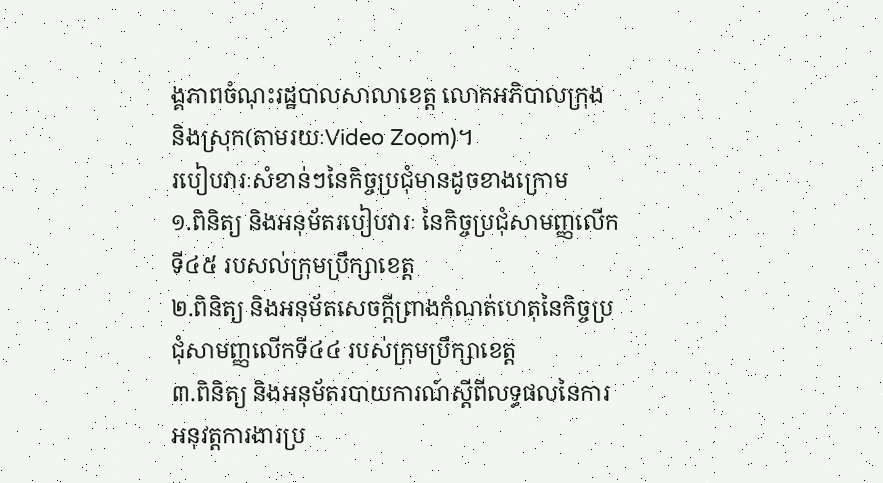ង្គភាពចំណុះរដ្ឋបាលសាលាខេត្ត លោកអភិបាលក្រុង និងស្រុក(តាមរយៈVideo Zoom)។
របៀបវារៈសំខាន់ៗនៃកិច្ចប្រជុំមានដូចខាងក្រោម
១.ពិនិត្យ និងអនុម័តរបៀបវារៈ នៃកិច្ចប្រជុំសាមញ្ញលើកទី៤៥ របសល់ក្រុមប្រឹក្សាខេត្ត
២.ពិនិត្យ និងអនុម័តសេចក្ដីព្រាងកំណត់ហេតុនៃកិច្ចប្រជុំសាមញ្ញលើកទី៤៤ របស់ក្រុមប្រឹក្សាខេត្ត
៣.ពិនិត្យ និងអនុម័តរបាយការណ៍ស្ដីពីលទ្ធផលនៃការអនុវត្តការងារប្រ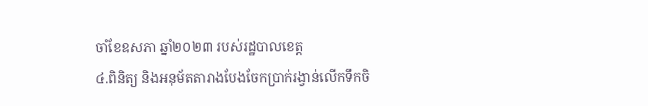ចាំខែឧសភា ឆ្នាំ២០២៣ របស់រដ្ឋបាលខេត្ត
៤.ពិនិត្យ និងអនុម័តតារាងបែងចែកប្រាក់រង្វាន់លើកទឹកចិ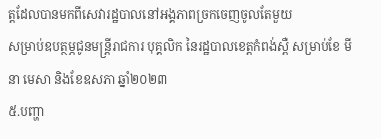ត្តដែលបានមកពីសេវារដ្ឋបាលនៅអង្គភាពច្រកចេញចូលតែមួយ
សម្រាប់ឧបត្ថម្ភជូនមន្ត្រីរាជការ បុគ្គលិក នៃរដ្ឋបាលខេត្តកំពង់ស្ពឺ សម្រាប់ខែ មីនា មេសា និងខែឧសភា ឆ្នាំ២០២៣
៥.បញ្ហា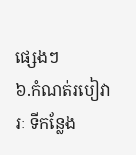ផ្សេងៗ
៦.កំណត់របៀវារៈ ទីកន្លែង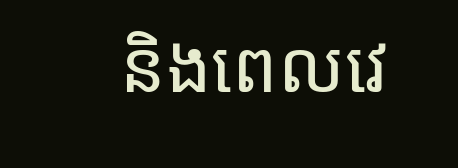និងពេលវេ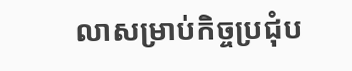លាសម្រាប់កិច្ចប្រជុំប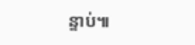ន្ទាប់៕